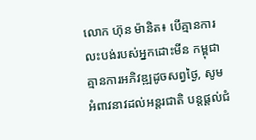លោក ហ៊ុន ម៉ានិត៖ បើគ្មានការលះបង់របស់អ្នកដោះមីន កម្ពុជាគ្មានការអភិវឌ្ឍដូចសព្វថ្ងៃ, សូមអំពាវនាវដល់អន្តរជាតិ បន្តផ្តល់ជំ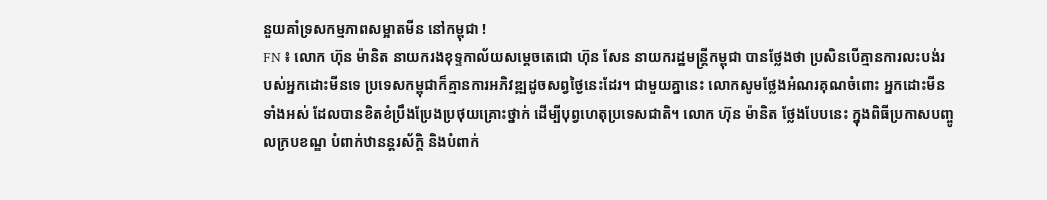នួយគាំទ្រសកម្មភាពសម្អាតមីន នៅកម្ពុជា !
FN ៖ លោក ហ៊ុន ម៉ានិត នាយករងខុទ្ទកាល័យសម្ដេចតេជោ ហ៊ុន សែន នាយករដ្ឋមន្រ្តីកម្ពុជា បានថ្លែងថា ប្រសិនបើគ្មានការលះបង់របស់អ្នកដោះមីនទេ ប្រទេសកម្ពុជាក៏គ្មានការអភិវឌ្ឍដូចសព្វថ្ងៃនេះដែរ។ ជាមួយគ្នានេះ លោកសូមថ្លែងអំណរគុណចំពោះ អ្នកដោះមីនទាំងអស់ ដែលបានខិតខំប្រឹងប្រែងប្រថុយគ្រោះថ្នាក់ ដើម្បីបុព្វហេតុប្រទេសជាតិ។ លោក ហ៊ុន ម៉ានិត ថ្លែងបែបនេះ ក្នុងពិធីប្រកាសបញ្ចូលក្របខណ្ឌ បំពាក់ឋានន្ដរស័ក្ដិ និងបំពាក់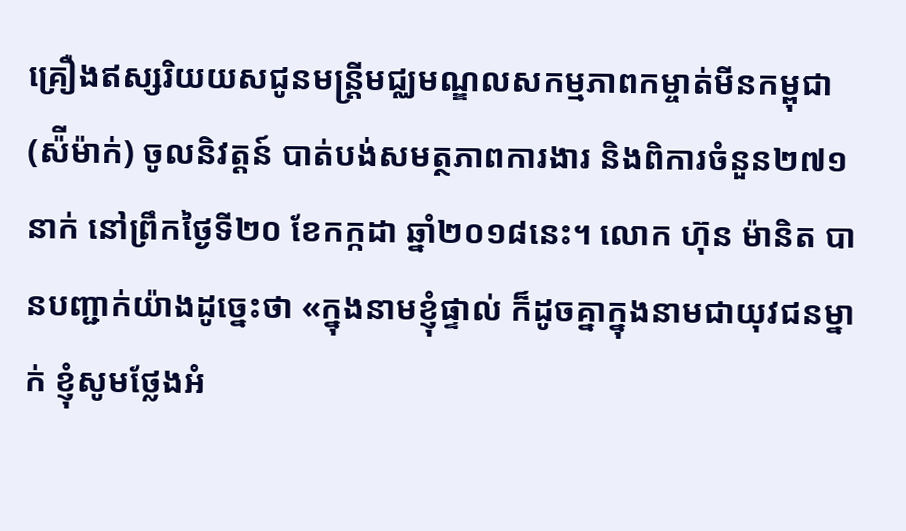គ្រឿងឥស្សរិយយសជូនមន្រ្តីមជ្ឈមណ្ឌលសកម្មភាពកម្ចាត់មីនកម្ពុជា (ស៉ីម៉ាក់) ចូលនិវត្តន៍ បាត់បង់សមត្ថភាពការងារ និងពិការចំនួន២៧១នាក់ នៅព្រឹកថ្ងៃទី២០ ខែកក្កដា ឆ្នាំ២០១៨នេះ។ លោក ហ៊ុន ម៉ានិត បានបញ្ជាក់យ៉ាងដូច្នេះថា «ក្នុងនាមខ្ញុំផ្ទាល់ ក៏ដូចគ្នាក្នុងនាមជាយុវជនម្នាក់ ខ្ញុំសូមថ្លែងអំ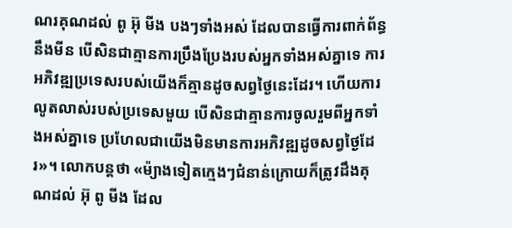ណរគុណដល់ ពូ អ៊ុ មីង បងៗទាំងអស់ ដែលបានធ្វើការពាក់ព័ន្ធនឹងមីន បើសិនជាគ្មានការប្រឹងប្រែងរបស់អ្នកទាំងអស់គ្នាទេ ការអភិវឌ្ឍប្រទេសរបស់យើងក៏គ្មានដូចសព្វថ្ងៃនេះដែរ។ ហើយការលូតលាស់របស់ប្រទេសមួយ បើសិនជាគ្មានការចូលរួមពីអ្នកទាំងអស់គ្នាទេ ប្រហែលជាយើងមិនមានការអភិវឌ្ឍដូចសព្វថ្ងៃដែរ»។ លោកបន្តថា «ម៉្យាងទៀតក្មេងៗជំនាន់ក្រោយក៏ត្រូវដឹងគុណដល់ អ៊ុ ពូ មីង ដែល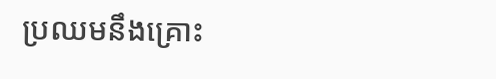ប្រឈមនឹងគ្រោះ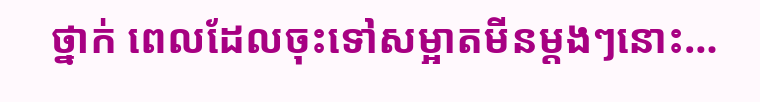ថ្នាក់ ពេលដែលចុះទៅសម្អាតមីនម្តងៗនោះ…